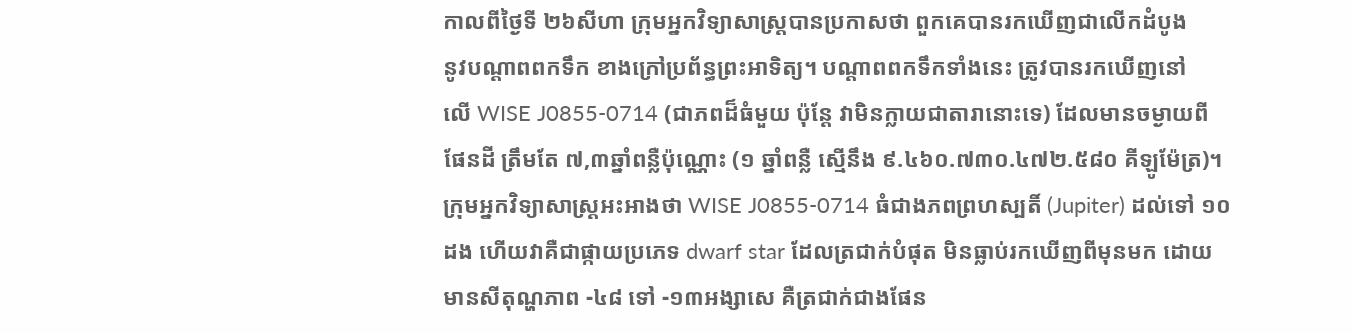កាលពីថ្ងៃទី ២៦សីហា ក្រុមអ្នកវិទ្យាសាស្ដ្របានប្រកាសថា ពួកគេបានរកឃើញជាលើកដំបូង
នូវបណ្ដាពពកទឹក ខាងក្រៅប្រព័ន្ធព្រះអាទិត្យ។ បណ្ដាពពកទឹកទាំងនេះ ត្រូវបានរកឃើញនៅ
លើ WISE J0855-0714 (ជាភពដ៏ធំមួយ ប៉ុន្ដែ វាមិនក្លាយជាតារានោះទេ) ដែលមានចម្ងាយពី
ផែនដី ត្រឹមតែ ៧,៣ឆ្នាំពន្លឺប៉ុណ្ណោះ (១ ឆ្នាំពន្លឺ ស្មើនឹង ៩.៤៦០.៧៣០.៤៧២.៥៨០ គីឡូម៉ែត្រ)។
ក្រុមអ្នកវិទ្យាសាស្ដ្រអះអាងថា WISE J0855-0714 ធំជាងភពព្រហស្បតិ៍ (Jupiter) ដល់ទៅ ១០
ដង ហើយវាគឺជាផ្កាយប្រភេទ dwarf star ដែលត្រជាក់បំផុត មិនធ្លាប់រកឃើញពីមុនមក ដោយ
មានសីតុណ្ហភាព -៤៨ ទៅ -១៣អង្សាសេ គឺត្រជាក់ជាងផែន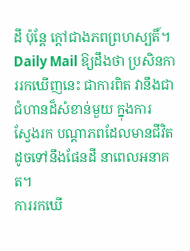ដី ប៉ុន្ដែ ក្ដៅជាងភពព្រហស្បតិ៍។
Daily Mail ឱ្យដឹងថា ប្រសិនការរកឃើញនេះ ជាការពិត វានឹងជាជំហានដ៏សំខាន់មួយ ក្នុងការ
ស្វែងរក បណ្ដាភពដែលមានជីវិតដូចទៅនឹងផែនដី នាពេលអនាគត។
ការរកឃើ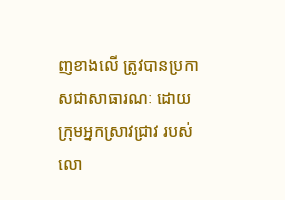ញខាងលើ ត្រូវបានប្រកាសជាសាធារណៈ ដោយក្រុមអ្នកស្រាវជ្រាវ របស់លោ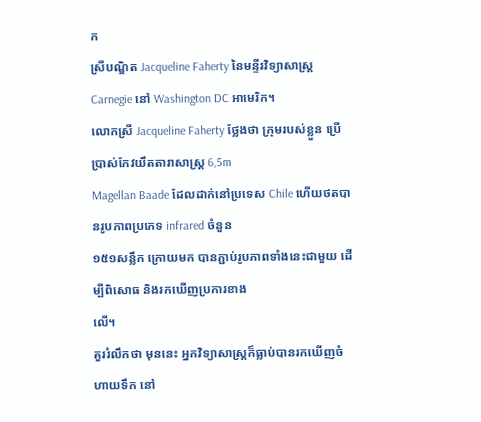ក
ស្រីបណ្ឌិត Jacqueline Faherty នៃមន្ទីរវិទ្យាសាស្ដ្រ Carnegie នៅ Washington DC អាមេរិក។
លោកស្រី Jacqueline Faherty ថ្លែងថា ក្រុមរបស់ខ្លួន ប្រើប្រាស់កែវយឹតតារាសាស្ដ្រ 6,5m
Magellan Baade ដែលដាក់នៅប្រទេស Chile ហើយថតបានរូបភាពប្រភេទ infrared ចំនួន
១៥១សន្លឹក ក្រោយមក បានភ្ជាប់រូបភាពទាំងនេះជាមួយ ដើម្បីពិសោធ និងរកឃើញប្រការខាង
លើ។
គួររំលឹកថា មុននេះ អ្នកវិទ្យាសាស្ដ្រក៏ធ្លាប់បានរកឃើញចំហាយទឹក នៅ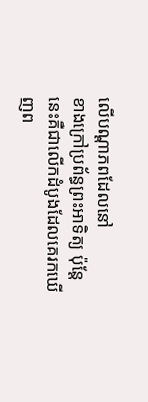លើបណ្ដាភពដែលនៅ
ខាងក្រៅប្រព័ន្ធព្រះអាទិត្យ ប៉ុន្ដែនេះគឺជាលើកដំបូងដែលគេរកឃើញព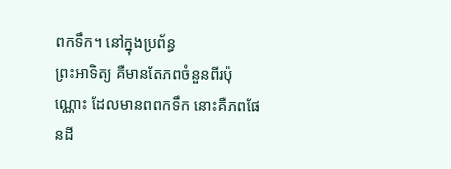ពកទឹក។ នៅក្នុងប្រព័ន្ធ
ព្រះអាទិត្យ គឺមានតែភពចំនួនពីរប៉ុណ្ណោះ ដែលមានពពកទឹក នោះគឺភពផែនដី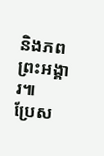និងភពព្រះអង្គារ៕
ប្រែស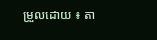ម្រួលដោយ ៖ តា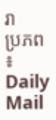រា
ប្រភព ៖ Daily Mail